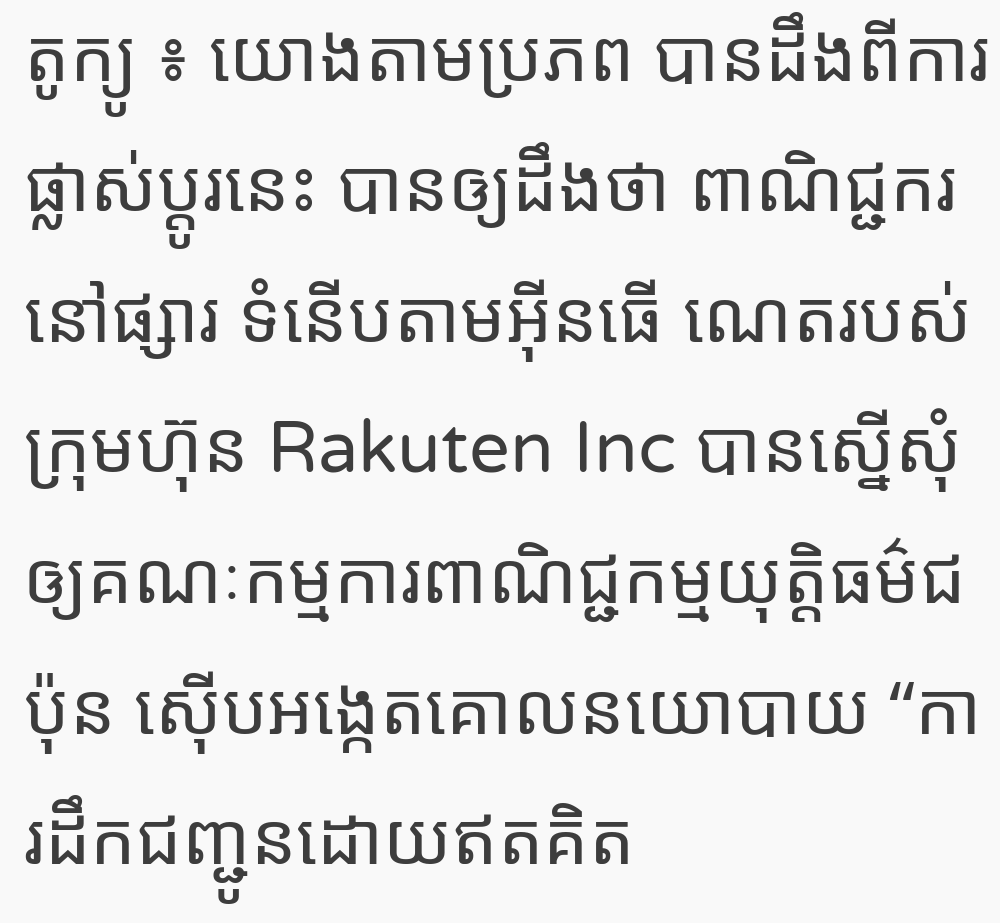តូក្យូ ៖ យោងតាមប្រភព បានដឹងពីការផ្លាស់ប្តូរនេះ បានឲ្យដឹងថា ពាណិជ្ជករនៅផ្សារ ទំនើបតាមអ៊ីនធើ ណេតរបស់ក្រុមហ៊ុន Rakuten Inc បានស្នើសុំឲ្យគណៈកម្មការពាណិជ្ជកម្មយុត្តិធម៌ជប៉ុន ស៊ើបអង្កេតគោលនយោបាយ “ការដឹកជញ្ជូនដោយឥតគិត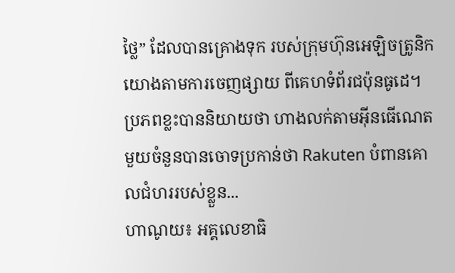ថ្លៃ” ដែលបានគ្រោងទុក របស់ក្រុមហ៊ុនអេឡិចត្រូនិក យោងតាមការចេញផ្សាយ ពីគេហទំព័រជប៉ុនធូដេ។ ប្រភពខ្លះបាននិយាយថា ហាងលក់តាមអ៊ីនធើណេត មួយចំនួនបានចោទប្រកាន់ថា Rakuten បំពានគោលជំហររបស់ខ្លួន...
ហាណូយ៖ អគ្គលេខាធិ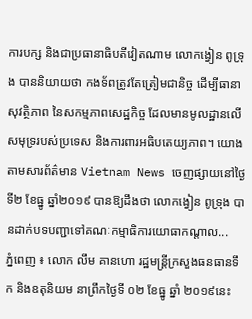ការបក្ស និងជាប្រធានាធិបតីវៀតណាម លោកង្វៀន ពូទ្រុង បាននិយាយថា កងទ័ពត្រូវតែត្រៀមជានិច្ច ដើម្បីធានាសុវត្ថិភាព នៃសកម្មភាពសេដ្ឋកិច្ច ដែលមានមូលដ្ឋានលើ សមុទ្ររបស់ប្រទេស និងការពារអធិបតេយ្យភាព។ យោងតាមសារព័ត៌មាន Vietnam News ចេញផ្សាយនៅថ្ងៃទី២ ខែធ្នូ ឆ្នាំ២០១៩ បានឱ្យដឹងថា លោកង្វៀន ពូទ្រុង បានដាក់បទបញ្ជាទៅគណៈកម្មាធិការយោធាកណ្តាល...
ភ្នំពេញ ៖ លោក លឹម គានហោ រដ្ឋមន្រ្តីក្រសួងធនធានទឹក និងឧតុនិយម នាព្រឹកថ្ងៃទី ០២ ខែធ្នូ ឆ្នាំ ២០១៩នេះ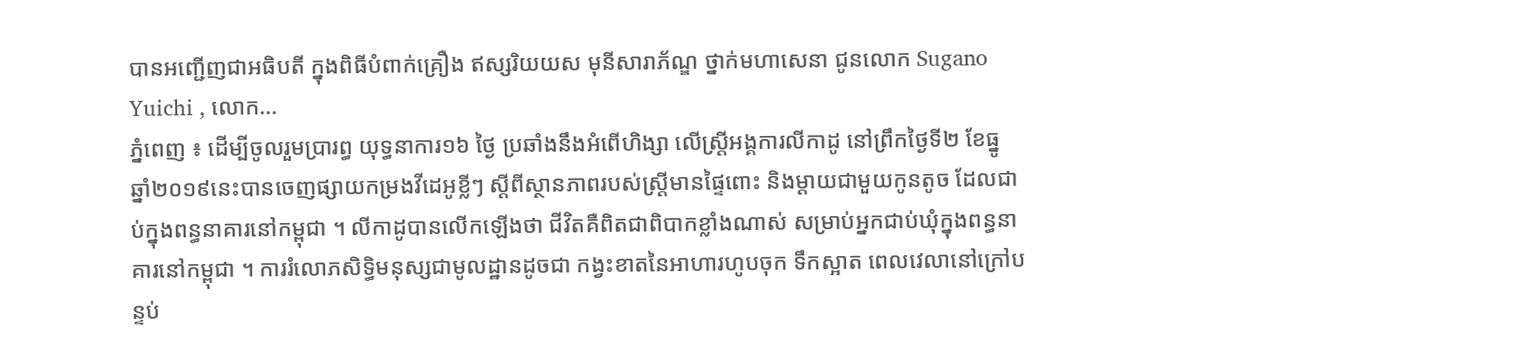បានអញ្ជើញជាអធិបតី ក្នុងពិធីបំពាក់គ្រឿង ឥស្សរិយយស មុនីសារាភ័ណ្ឌ ថ្នាក់មហាសេនា ជូនលោក Sugano Yuichi , លោក...
ភ្នំពេញ ៖ ដើម្បីចូលរួមប្រារព្ធ យុទ្ធនាការ១៦ ថ្ងៃ ប្រឆាំងនឹងអំពើហិង្សា លើស្ត្រីអង្គការលីកាដូ នៅព្រឹកថ្ងៃទី២ ខែធ្នូ ឆ្នាំ២០១៩នេះបានចេញផ្សាយកម្រងវីដេអូខ្លីៗ ស្តីពីស្ថានភាពរបស់ស្ត្រីមានផ្ទៃពោះ និងម្តាយជាមួយកូនតូច ដែលជាប់ក្នុងពន្ធនាគារនៅកម្ពុជា ។ លីកាដូបានលើកឡើងថា ជីវិតគឺពិតជាពិបាកខ្លាំងណាស់ សម្រាប់អ្នកជាប់ឃុំក្នុងពន្ធនាគារនៅកម្ពុជា ។ ការរំលោភសិទ្ធិមនុស្សជាមូលដ្ឋានដូចជា កង្វះខាតនៃអាហារហូបចុក ទឹកស្អាត ពេលវេលានៅក្រៅបន្ទប់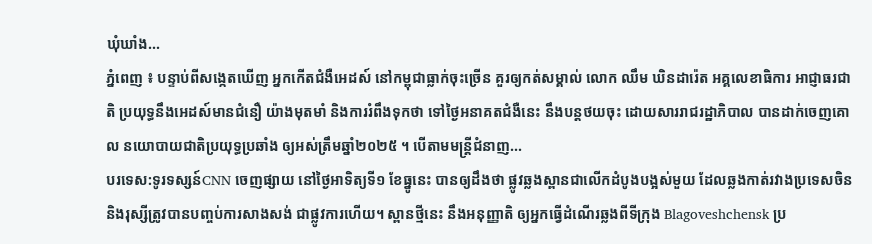ឃុំឃាំង...
ភ្នំពេញ ៖ បន្ទាប់ពីសង្កេតឃើញ អ្នកកើតជំងឺអេដស៍ នៅកម្ពុជាធ្លាក់ចុះច្រើន គួរឲ្យកត់សម្គាល់ លោក ឈឹម ឃិនដារ៉េត អគ្គលេខាធិការ អាជ្ញាធរជាតិ ប្រយុទ្ធនឹងអេដស៍មានជំនឿ យ៉ាងមុតមាំ និងការរំពឹងទុកថា ទៅថ្ងៃអនាគតជំងឺនេះ នឹងបន្តថយចុះ ដោយសាររាជរដ្ឋាភិបាល បានដាក់ចេញគោល នយោបាយជាតិប្រយុទ្ធប្រឆាំង ឲ្យអស់ត្រឹមឆ្នាំ២០២៥ ។ បើតាមមន្រ្តីជំនាញ...
បរទេស:ទូរទស្សន៍CNN ចេញផ្សាយ នៅថ្ងៃអាទិត្យទី១ ខែធ្នូនេះ បានឲ្យដឹងថា ផ្លូវឆ្លងស្ពានជាលើកដំបូងបង្អស់មួយ ដែលឆ្លងកាត់រវាងប្រទេសចិន និងរុស្សីត្រូវបានបញ្ចប់ការសាងសង់ ជាផ្លូវការហើយ។ ស្ពានថ្មីនេះ នឹងអនុញ្ញាតិ ឲ្យអ្នកធ្វើដំណើរឆ្លងពីទីក្រុង Blagoveshchensk ប្រ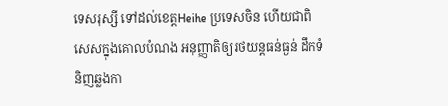ទេសរុស្សី ទៅដល់ខេត្តHeihe ប្រទេសចិន ហើយជាពិសេសក្នុងគោលបំណង អនុញ្ញាតិឲ្យរថយន្តធន់ធ្ងន់ ដឹកទំនិញឆ្លងកា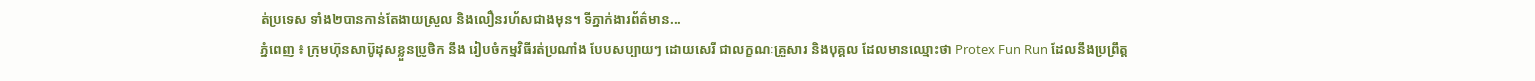ត់ប្រទេស ទាំង២បានកាន់តែងាយស្រួល និងលឿនរហ័សជាងមុន។ ទីភ្នាក់ងារព័ត៌មាន...
ភ្នំពេញ ៖ ក្រុមហ៊ុនសាប៊ូដុសខ្លួនប្រូថិក នឹង រៀបចំកម្មវិធីរត់ប្រណាំង បែបសប្បាយៗ ដោយសេរី ជាលក្ខណៈគ្រួសារ និងបុគ្គល ដែលមានឈ្មោះថា Protex Fun Run ដែលនឹងប្រព្រឹត្ត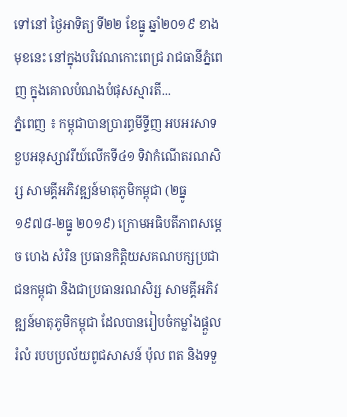ទៅនៅ ថ្ងៃអាទិត្យ ទី២២ ខែធ្នូ ឆ្នាំ២០១៩ ខាងមុខនេះ នៅក្នុងបរិវេណកោះពេជ្រ រាជធានីភ្នំពេញ ក្នុងគោលបំណងបំផុសស្មារតី...
ភ្នំពេញ ៖ កម្ពុជាបានប្រារព្ធមីទ្ទីញ អបអរសាទខួបអនុស្សាវរីយ៍លើកទី៤១ ទិវាកំណើតរណសិរ្ស សាមគ្គីអភិវឌ្ឍន៍មាតុភូមិកម្ពុជា (២ធ្នូ ១៩៧៨-២ធ្នូ ២០១៩) ក្រោមអធិបតីភាពសម្តេច ហេង សំរិន ប្រធានកិត្តិយសគណបក្សប្រជាជនកម្ពុជា និងជាប្រធានរណសិរ្ស សាមគ្គីអភិវឌ្ឍន៍មាតុភូមិកម្ពុជា ដែលបានរៀបចំកម្លាំងផ្ដួលរំលំ របបប្រល័យពូជសាសន៍ ប៉ុល ពត និងទទួ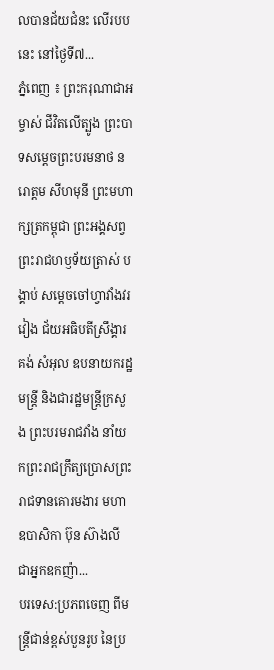លបានជ័យជំនះ លើរបបនេះ នៅថ្ងៃទី៧...
ភ្នំពេញ ៖ ព្រះករុណាជាអម្ចាស់ ជីវិតលើត្បូង ព្រះបាទសម្តេចព្រះបរមនាថ នរោត្តម សីហមុនី ព្រះមហាក្សត្រកម្ពុជា ព្រះអង្គសព្វព្រះរាជហឫទ័យត្រាស់ បង្គាប់ សម្តេចចៅហ្វាវាំងវរវៀង ជ័យអធិបតីស្រឹង្គារ គង់ សំអុល ឧបនាយករដ្ឋមន្រ្តី និងជារដ្ឋមន្រ្តីក្រសួង ព្រះបរមរាជវាំង នាំយកព្រះរាជក្រឹត្យប្រោសព្រះរាជទានគោរមងារ មហាឧបាសិកា ប៊ុន ស៊ាងលី ជាអ្នកឧកញ៉ា...
បរទេស:ប្រភពចេញ ពីមន្ត្រីជាន់ខ្ពស់បួនរូប នៃប្រ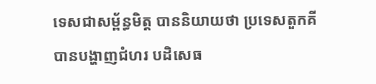ទេសជាសម្ព័ន្ធមិត្ត បាននិយាយថា ប្រទេសតួកគីបានបង្ហាញជំហរ បដិសេធ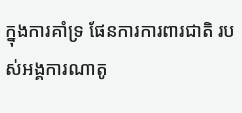ក្នុងការគាំទ្រ ផែនការការពារជាតិ របស់អង្គការណាតូ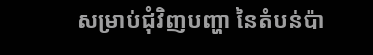សម្រាប់ជុំវិញបញ្ហា នៃតំបន់ប៉ា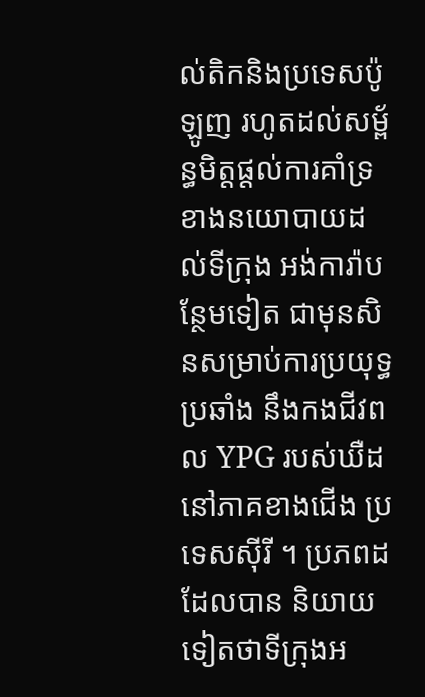ល់តិកនិងប្រទេសប៉ូឡូញ រហូតដល់សម្ព័ន្ធមិត្តផ្តល់ការគាំទ្រ ខាងនយោបាយដល់ទីក្រុង អង់ការ៉ាបន្ថែមទៀត ជាមុនសិនសម្រាប់ការប្រយុទ្ធប្រឆាំង នឹងកងជីវពល YPG របស់ឃឺដនៅភាគខាងជើង ប្រទេសស៊ីរី ។ ប្រភពដដែលបាន និយាយទៀតថាទីក្រុងអ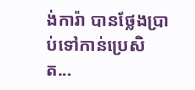ង់ការ៉ា បានថ្លែងប្រាប់ទៅកាន់ប្រេសិត...